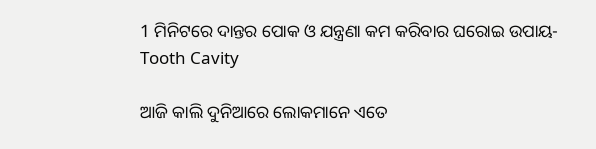1 ମିନିଟରେ ଦାନ୍ତର ପୋକ ଓ ଯନ୍ତ୍ରଣା କମ କରିବାର ଘରୋଇ ଉପାୟ- Tooth Cavity

ଆଜି କାଲି ଦୁନିଆରେ ଲୋକମାନେ ଏତେ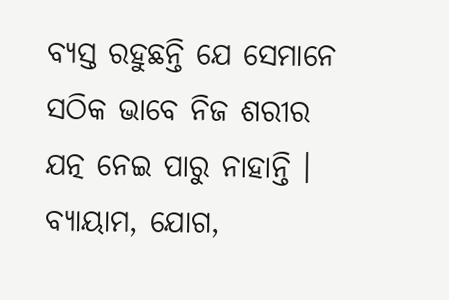ବ୍ୟସ୍ତ ରହୁଛନ୍ତି ଯେ ସେମାନେ ସଠିକ ଭାବେ ନିଜ ଶରୀର ଯତ୍ନ ନେଇ ପାରୁ ନାହାନ୍ତି । ବ୍ୟାୟାମ, ଯୋଗ,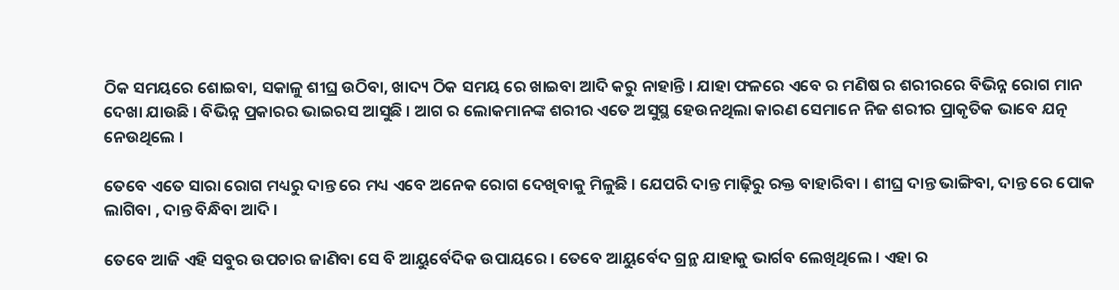ଠିକ ସମୟରେ ଶୋଇବା, ସକାଳୁ ଶୀଘ୍ର ଉଠିବା, ଖାଦ୍ୟ ଠିକ ସମୟ ରେ ଖାଇବା ଆଦି କରୁ ନାହାନ୍ତି । ଯାହା ଫଳରେ ଏବେ ର ମଣିଷ ର ଶରୀରରେ ବିଭିନ୍ନ ରୋଗ ମାନ ଦେଖା ଯାଉଛି । ବିଭିନ୍ନ ପ୍ରକାରର ଭାଇରସ ଆସୁଛି । ଆଗ ର ଲୋକମାନଙ୍କ ଶରୀର ଏତେ ଅସୁସ୍ଥ ହେଉନଥିଲା କାରଣ ସେମାନେ ନିଜ ଶରୀର ପ୍ରାକୃତିକ ଭାବେ ଯତ୍ନ ନେଉଥିଲେ ।

ତେବେ ଏତେ ସାରା ରୋଗ ମଧ୍ୟରୁ ଦାନ୍ତ ରେ ମଧ୍ୟ ଏବେ ଅନେକ ରୋଗ ଦେଖିବାକୁ ମିଳୁଛି । ଯେପରି ଦାନ୍ତ ମାଢ଼ିରୁ ରକ୍ତ ବାହାରିବା । ଶୀଘ୍ର ଦାନ୍ତ ଭାଙ୍ଗିବା, ଦାନ୍ତ ରେ ପୋକ ଲାଗିବା , ଦାନ୍ତ ବିନ୍ଧିବା ଆଦି ।

ତେବେ ଆଜି ଏହି ସବୁର ଉପଚାର ଜାଣିବା ସେ ବି ଆୟୁର୍ବେଦିକ ଉପାୟରେ । ତେବେ ଆୟୁର୍ବେଦ ଗ୍ରନ୍ଥ ଯାହାକୁ ଭାର୍ଗବ ଲେଖିଥିଲେ । ଏହା ର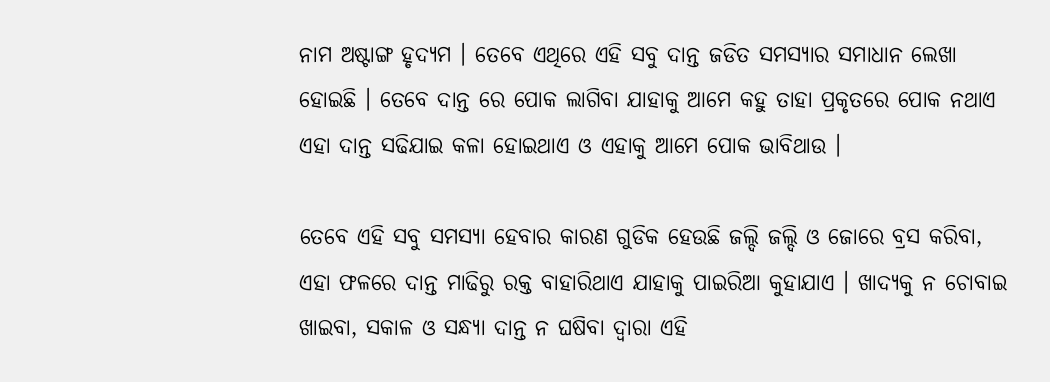ନାମ ଅଷ୍ଟାଙ୍ଗ ହୃଦ୍ୟମ । ତେବେ ଏଥିରେ ଏହି ସବୁ ଦାନ୍ତ ଜଡିତ ସମସ୍ୟାର ସମାଧାନ ଲେଖା ହୋଇଛି । ତେବେ ଦାନ୍ତ ରେ ପୋକ ଲାଗିବା ଯାହାକୁ ଆମେ କହୁ ତାହା ପ୍ରକୃତରେ ପୋକ ନଥାଏ ଏହା ଦାନ୍ତ ସଢିଯାଇ କଳା ହୋଇଥାଏ ଓ ଏହାକୁ ଆମେ ପୋକ ଭାବିଥାଉ ।

ତେବେ ଏହି ସବୁ ସମସ୍ୟା ହେବାର କାରଣ ଗୁଡିକ ହେଉଛି ଜଲ୍ଦି ଜଲ୍ଦି ଓ ଜୋରେ ବ୍ରସ କରିବା, ଏହା ଫଳରେ ଦାନ୍ତ ମାଢିରୁ ରକ୍ତ ବାହାରିଥାଏ ଯାହାକୁ ପାଇରିଆ କୁହାଯାଏ । ଖାଦ୍ୟକୁ ନ ଚୋବାଇ ଖାଇବା, ସକାଳ ଓ ସନ୍ଧ୍ୟା ଦାନ୍ତ ନ ଘଷିବା ଦ୍ୱାରା ଏହି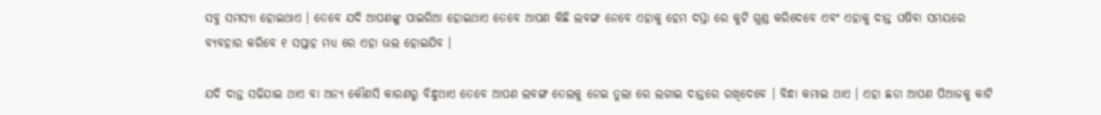ସବୁ ସମସ୍ୟା ହୋଇଥାଏ । ତେବେ ଯଦି ଆପଣଙ୍କୁ ପାଇରିଆ ହୋଇଥାଏ ତେବେ ଆପଣ କିଛି ଲବଙ୍ଗ ନେବେ ଏହାକୁ ହେମ ଦସ୍ତା ରେ କୁଟି ଗୁଣ୍ଡ କରିଦେବେ ଏବଂ ଏହାକୁ ଦାନ୍ତ ଘଷିବା ସମୟରେ ବ୍ୟବହାର କରିବେ ୧ ସପ୍ତାହ ମଧ୍ୟ ରେ ଏହା ଭଲ ହୋଇଯିବ ।

ଯଦି ଦାନ୍ତ ସଢିଯାଇ ଥାଏ ବା ଅନ୍ୟ କୌଣସି କାରଣରୁ ବିନ୍ଧୁଥାଏ ତେବେ ଆପଣ ଲବଙ୍ଗ ତେଲକୁ ନେଇ ତୁଲା ରେ ଲଗାଇ ଦାନ୍ତରେ ରଖିଦେବେ । ବିନ୍ଧା କମାଇ ଥାଏ । ଏହା ଛଡା ଆପଣ ପିଆଜକୁ କାଟି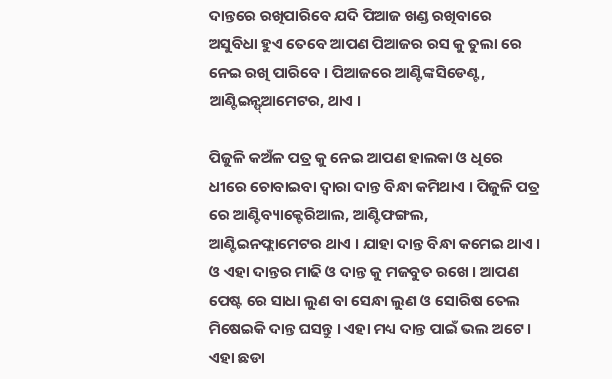ଦାନ୍ତରେ ରଖିପାରିବେ ଯଦି ପିଆଜ ଖଣ୍ଡ ରଖିବାରେ ଅସୁବିଧା ହୁଏ ତେବେ ଆପଣ ପିଆଜର ରସ କୁ ତୁଲା ରେ ନେଇ ରଖି ପାରିବେ । ପିଆଜରେ ଆଣ୍ଟିଙ୍କସିଡେଣ୍ଟ, ଆଣ୍ଟିଇନ୍ଫ୍ଆମେଟର, ଥାଏ ।

ପିଜୁଳି କଅଁଳ ପତ୍ର କୁ ନେଇ ଆପଣ ହାଲକା ଓ ଧିରେ ଧୀରେ ଚୋବାଇବା ଦ୍ୱାରା ଦାନ୍ତ ବିନ୍ଧା କମିଥାଏ । ପିଜୁଳି ପତ୍ର ରେ ଆଣ୍ଟିବ୍ୟାକ୍ଟେରିଆଲ, ଆଣ୍ଟିଫଙ୍ଗଲ, ଆଣ୍ଟିଇନଫ୍ଲାମେଟର ଥାଏ । ଯାହା ଦାନ୍ତ ବିନ୍ଧା କମେଇ ଥାଏ । ଓ ଏହା ଦାନ୍ତର ମାଢି ଓ ଦାନ୍ତ କୁ ମଜବୁତ ରଖେ । ଆପଣ ପେଷ୍ଟ ରେ ସାଧା ଲୁଣ ବା ସେନ୍ଧା ଲୁଣ ଓ ସୋରିଷ ତେଲ ମିଷେଇକି ଦାନ୍ତ ଘସନ୍ତୁ । ଏହା ମଧ୍ୟ ଦାନ୍ତ ପାଇଁ ଭଲ ଅଟେ । ଏହା ଛଡା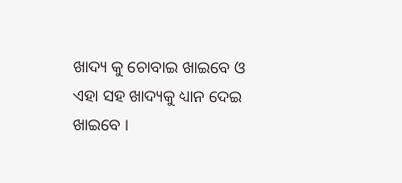ଖାଦ୍ୟ କୁ ଚୋବାଇ ଖାଇବେ ଓ ଏହା ସହ ଖାଦ୍ୟକୁ ଧ୍ୟାନ ଦେଇ ଖାଇବେ ।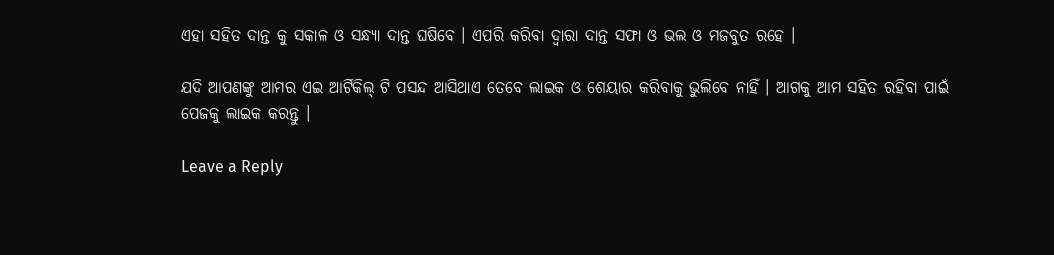ଏହା ସହିତ ଦାନ୍ତ କୁ ସକାଳ ଓ ସନ୍ଧ୍ୟା ଦାନ୍ତ ଘଷିବେ । ଏପରି କରିବା ଦ୍ୱାରା ଦାନ୍ତ ସଫା ଓ ଭଲ ଓ ମଜବୁତ ରହେ ।

ଯଦି ଆପଣଙ୍କୁ ଆମର ଏଇ ଆର୍ଟିକିଲ୍ ଟି ପସନ୍ଦ ଆସିଥାଏ ତେବେ ଲାଇକ ଓ ଶେୟାର କରିବାକୁ ଭୁଲିବେ ନାହିଁ । ଆଗକୁ ଆମ ସହିତ ରହିବା ପାଇଁ ପେଜକୁ ଲାଇକ କରନ୍ତୁ ।

Leave a Reply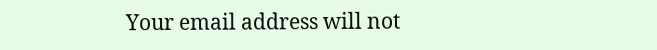Your email address will not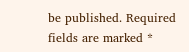be published. Required fields are marked *